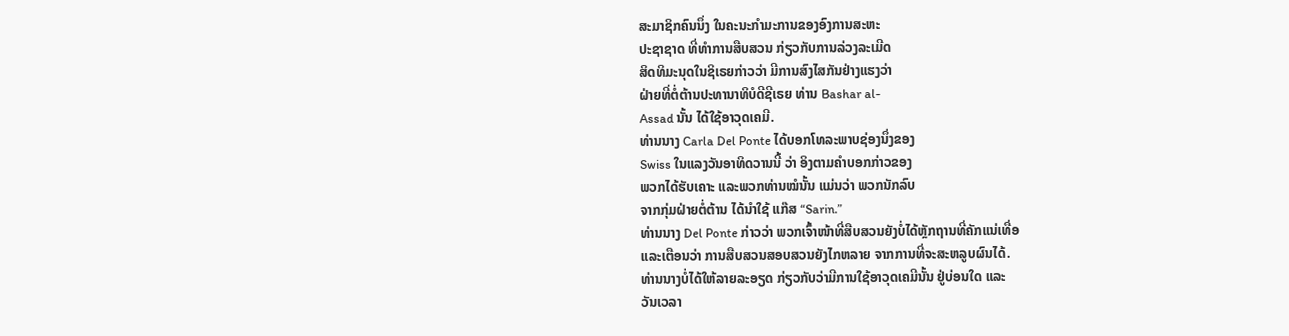ສະມາຊິກຄົນນຶ່ງ ໃນຄະນະກໍາມະການຂອງອົງການສະຫະ
ປະຊາຊາດ ທີ່ທໍາການສືບສວນ ກ່ຽວກັບການລ່ວງລະເມີດ
ສິດທິມະນຸດໃນຊິເຣຍກ່າວວ່າ ມີການສົງໄສກັນຢ່າງແຮງວ່າ
ຝ່າຍທີ່ຕໍ່ຕ້ານປະທານາທິບໍດີຊີເຣຍ ທ່ານ Bashar al-
Assad ນັ້ນ ໄດ້ໃຊ້ອາວຸດເຄມີ.
ທ່ານນາງ Carla Del Ponte ໄດ້ບອກໂທລະພາບຊ່ອງນຶ່ງຂອງ
Swiss ໃນແລງວັນອາທິດວານນີ້ ວ່າ ອິງຕາມຄໍາບອກກ່າວຂອງ
ພວກໄດ້ຮັບເຄາະ ແລະພວກທ່ານໝໍນັ້ນ ແມ່ນວ່າ ພວກນັກລົບ
ຈາກກຸ່ມຝ່າຍຕໍ່ຕ້ານ ໄດ້ນໍາໃຊ້ ແກ໊ສ “Sarin.”
ທ່ານນາງ Del Ponte ກ່າວວ່າ ພວກເຈົ້າໜ້າທີ່ສືບສວນຍັງບໍ່ໄດ້ຫຼັກຖານທີ່ຄັກແນ່ເທື່ອ
ແລະເຕືອນວ່າ ການສືບສວນສອບສວນຍັງໄກຫລາຍ ຈາກການທີ່ຈະສະຫລູບຜົນໄດ້.
ທ່ານນາງບໍ່ໄດ້ໃຫ້ລາຍລະອຽດ ກ່ຽວກັບວ່າມີການໃຊ້ອາວຸດເຄມີນັ້ນ ຢູ່ບ່ອນໃດ ແລະ
ວັນເວລາ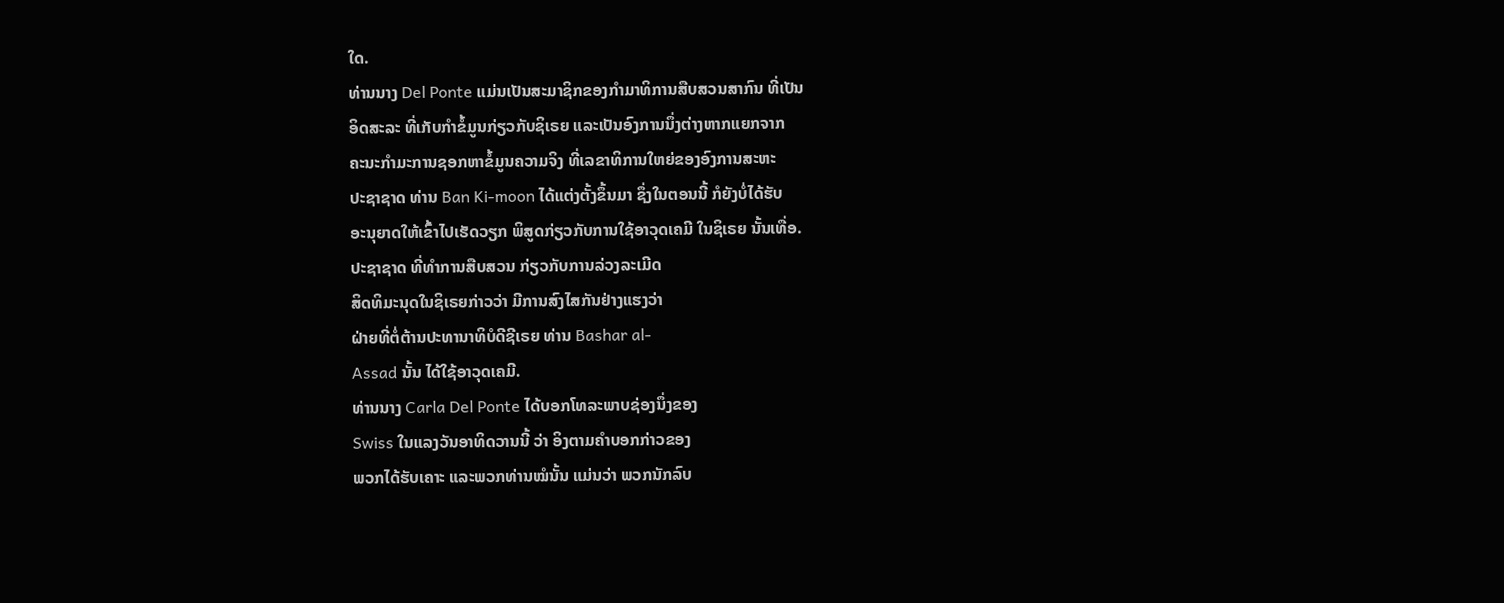ໃດ.
ທ່ານນາງ Del Ponte ແມ່ນເປັນສະມາຊິກຂອງກໍາມາທິການສືບສວນສາກົນ ທີ່ເປັນ
ອິດສະລະ ທີ່ເກັບກໍາຂໍ້ມູນກ່ຽວກັບຊິເຣຍ ແລະເປັນອົງການນຶ່ງຕ່າງຫາກແຍກຈາກ
ຄະນະກໍາມະການຊອກຫາຂໍ້ມູນຄວາມຈິງ ທີ່ເລຂາທິການໃຫຍ່ຂອງອົງການສະຫະ
ປະຊາຊາດ ທ່ານ Ban Ki-moon ໄດ້ແຕ່ງຕັ້ງຂຶ້ນມາ ຊຶ່ງໃນຕອນນີ້ ກໍຍັງບໍ່ໄດ້ຮັບ
ອະນຸຍາດໃຫ້ເຂົ້າໄປເຮັດວຽກ ພິສູດກ່ຽວກັບການໃຊ້ອາວຸດເຄມີ ໃນຊິເຣຍ ນັ້ນເທື່ອ.
ປະຊາຊາດ ທີ່ທໍາການສືບສວນ ກ່ຽວກັບການລ່ວງລະເມີດ
ສິດທິມະນຸດໃນຊິເຣຍກ່າວວ່າ ມີການສົງໄສກັນຢ່າງແຮງວ່າ
ຝ່າຍທີ່ຕໍ່ຕ້ານປະທານາທິບໍດີຊີເຣຍ ທ່ານ Bashar al-
Assad ນັ້ນ ໄດ້ໃຊ້ອາວຸດເຄມີ.
ທ່ານນາງ Carla Del Ponte ໄດ້ບອກໂທລະພາບຊ່ອງນຶ່ງຂອງ
Swiss ໃນແລງວັນອາທິດວານນີ້ ວ່າ ອິງຕາມຄໍາບອກກ່າວຂອງ
ພວກໄດ້ຮັບເຄາະ ແລະພວກທ່ານໝໍນັ້ນ ແມ່ນວ່າ ພວກນັກລົບ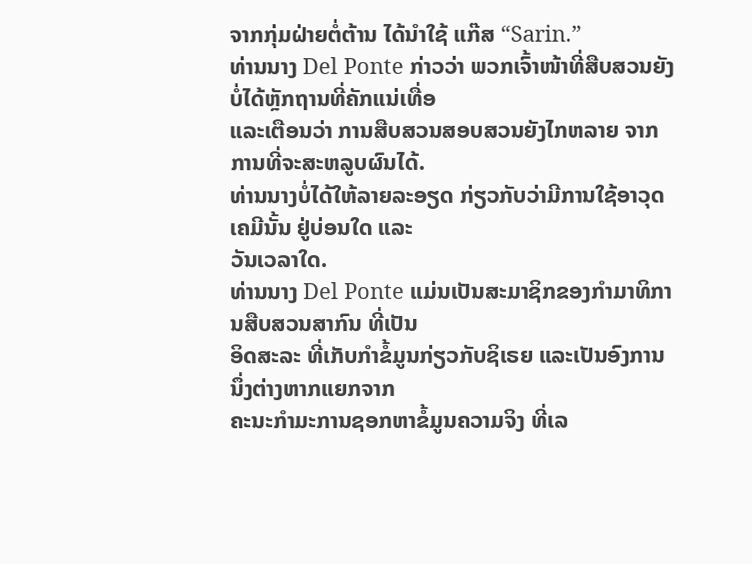ຈາກກຸ່ມຝ່າຍຕໍ່ຕ້ານ ໄດ້ນໍາໃຊ້ ແກ໊ສ “Sarin.”
ທ່ານນາງ Del Ponte ກ່າວວ່າ ພວກເຈົ້າໜ້າທີ່ສືບສວນຍັງບໍ່ໄດ້ຫຼັກຖານທີ່ຄັກແນ່ເທື່ອ
ແລະເຕືອນວ່າ ການສືບສວນສອບສວນຍັງໄກຫລາຍ ຈາກການທີ່ຈະສະຫລູບຜົນໄດ້.
ທ່ານນາງບໍ່ໄດ້ໃຫ້ລາຍລະອຽດ ກ່ຽວກັບວ່າມີການໃຊ້ອາວຸດເຄມີນັ້ນ ຢູ່ບ່ອນໃດ ແລະ
ວັນເວລາໃດ.
ທ່ານນາງ Del Ponte ແມ່ນເປັນສະມາຊິກຂອງກໍາມາທິການສືບສວນສາກົນ ທີ່ເປັນ
ອິດສະລະ ທີ່ເກັບກໍາຂໍ້ມູນກ່ຽວກັບຊິເຣຍ ແລະເປັນອົງການນຶ່ງຕ່າງຫາກແຍກຈາກ
ຄະນະກໍາມະການຊອກຫາຂໍ້ມູນຄວາມຈິງ ທີ່ເລ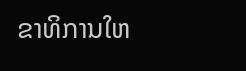ຂາທິການໃຫ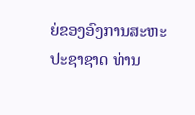ຍ່ຂອງອົງການສະຫະ
ປະຊາຊາດ ທ່ານ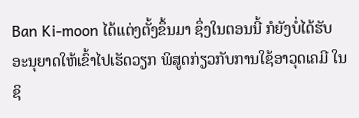Ban Ki-moon ໄດ້ແຕ່ງຕັ້ງຂຶ້ນມາ ຊຶ່ງໃນຕອນນີ້ ກໍຍັງບໍ່ໄດ້ຮັບ
ອະນຸຍາດໃຫ້ເຂົ້າໄປເຮັດວຽກ ພິສູດກ່ຽວກັບການໃຊ້ອາວຸດເຄມີ ໃນຊິ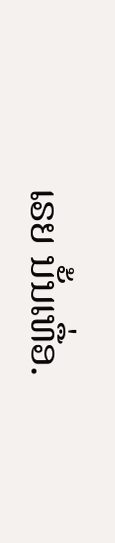ເຣຍ ນັ້ນເທື່ອ.